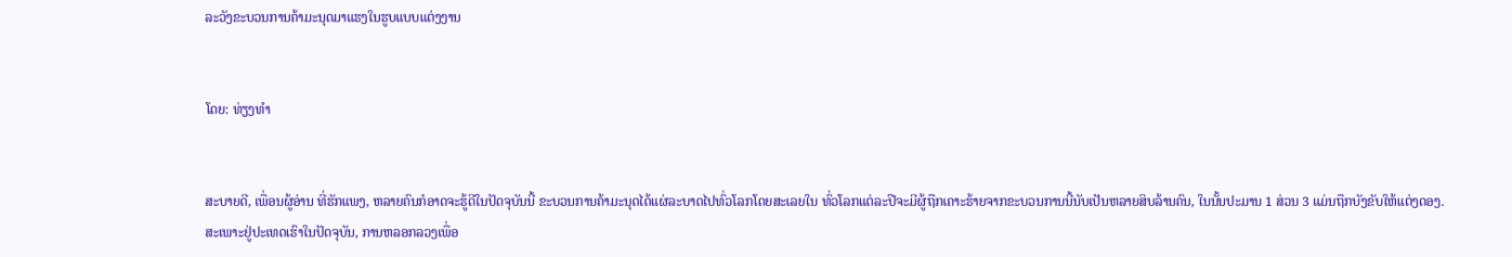ລະວັງຂະບວນການຄ້າມະນຸດມາແຮງໃນຮູບແບບແຕ່ງງານ


ໂດຍ: ທ່ຽງທຳ


ສະບາຍດີ, ເພື່ອນຜູ້ອ່ານ ທີ່ຮັກແພງ, ຫລາຍຄົນກໍອາດຈະຮູ້ດີໃນປັດຈຸບັນນີ້ ຂະບວນການຄ້າມະນຸດໄດ້ແຜ່ລະບາດໄປທົ່ວໂລກໂດຍສະເລຍໃນ ທົ່ວໂລກແຕ່ລະປີຈະມີຜູ້ຖືກເຄາະຮ້າຍຈາກຂະບວນການນີ້ນັບເປັນຫລາຍສິບລ້ານຄົນ, ໃນນັ້ນປະມານ 1 ສ່ວນ 3 ແມ່ນຖືກບັງຂັບໃຫ້ແຕ່ງດອງ.
ສະເພາະຢູ່ປະເທດເຮົາໃນປັດຈຸບັນ, ການຫລອກລວງເພື່ອ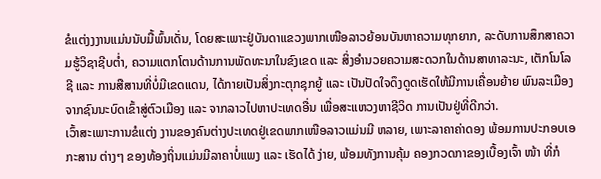ຂໍແຕ່ງງງານແມ່ນນັບມື້ພົ້ນເດັ່ນ, ໂດຍສະເພາະຢູ່ບັນດາແຂວງພາກເໜືອລາວຍ້ອນບັນຫາຄວາມທຸກຍາກ, ລະດັບການສຶກສາຄວາມຮູ້ວິຊາຊີບຕ່ຳ, ຄວາມແຕກໂຕນດ້ານການພັດທະນາໃນຂົງເຂດ ແລະ ສິ່ງອຳນວຍຄວາມສະດວກໃນດ້ານສາທາລະນະ, ເຕັກໂນໂລຊີ ແລະ ການສືສານທີ່ບໍ່ມີເຂດແດນ, ໄດ້ກາຍເປັນສິ່ງກະຕຸກຊຸກຍູ້ ແລະ ເປັນປັດໃຈດຶງດູດເຮັດໃຫ້ມີການເຄື່ອນຍ້າຍ ພົນລະເມືອງຈາກຊົນນະບົດເຂົ້າສູ່ຕົວເມືອງ ແລະ ຈາກລາວໄປຫາປະເທດອື່ນ ເພື່ອສະແຫວງຫາຊີວິດ ການເປັນຢູ່ທີ່ດີກວ່າ.
ເວົ້າສະເພາະການຂໍແຕ່ງ ງານຂອງຄົນຕ່າງປະເທດຢູ່ເຂດພາກເໜືອລາວແມ່ນມີ ຫລາຍ, ເພາະລາຄາຄ່າດອງ ພ້ອມການປະກອບເອກະສານ ຕ່າງໆ ຂອງທ້ອງຖິ່ນແມ່ນມີລາຄາບໍ່ແພງ ແລະ ເຮັດໄດ້ ງ່າຍ, ພ້ອມທັງການຄຸ້ມ ຄອງກວດກາຂອງເບື້ອງເຈົ້າ ໜ້າ ທີ່ກໍ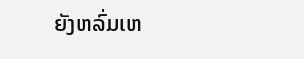ຍັງຫລົ່ມເຫ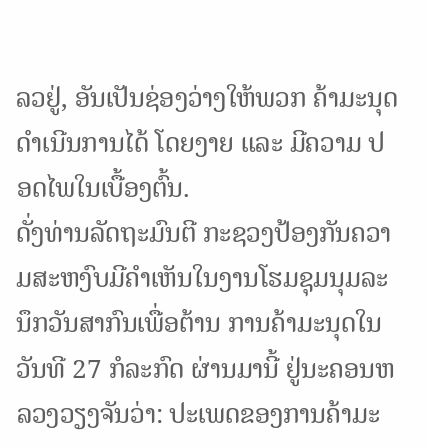ລວຢູ່, ອັນເປັນຊ່ອງວ່າງໃຫ້ພວກ ຄ້າມະນຸດດຳເນີນການໄດ້ ໂດຍງາຍ ແລະ ມີຄວາມ ປອດໄພໃນເບື້ອງຕົ້ນ.
ດັ່ງທ່ານລັດຖະມົນຕີ ກະຊວງປ້ອງກັນຄວາມສະຫງົບມີຄຳເຫັນໃນງານໂຮມຊຸມນຸມລະນຶກວັນສາກົນເພື່ອຕ້ານ ການຄ້າມະນຸດໃນວັນທີ 27 ກໍລະກົດ ຜ່ານມານີ້ ຢູ່ນະຄອນຫລວງວຽງຈັນວ່າ: ປະເພດຂອງການຄ້າມະ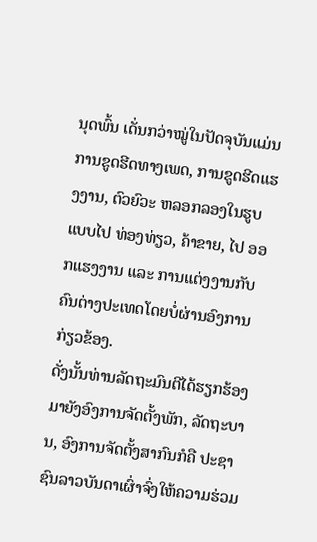ນຸດພົ້ນ ເດັ່ນກວ່າໝູ່ໃນປັດຈຸບັນແມ່ນການຂູດຮີດທາງເພດ, ການຂູດຮີດແຮງງານ, ຕົວຍົວະ ຫລອກລອງໃນຮູບແບບໄປ ທ່ອງທ່ຽວ, ຄ້າຂາຍ, ໄປ ອອກແຮງງານ ແລະ ການແຕ່ງງານກັບຄົນຕ່າງປະເທດໂດຍບໍ່ຜ່ານອົງການ ກ່ຽວຂ້ອງ.
ດັ່ງນັ້ນທ່ານລັດຖະມົນຕີໄດ້ຮຽກຮ້ອງມາຍັງອົງການຈັດຕັ້ງພັກ, ລັດຖະບານ, ອົງການຈັດຕັ້ງສາກົນກໍຄື ປະຊາຊົນລາວບັນດາເຜົ່າຈົ່ງໃຫ້ຄວາມຮ່ວມ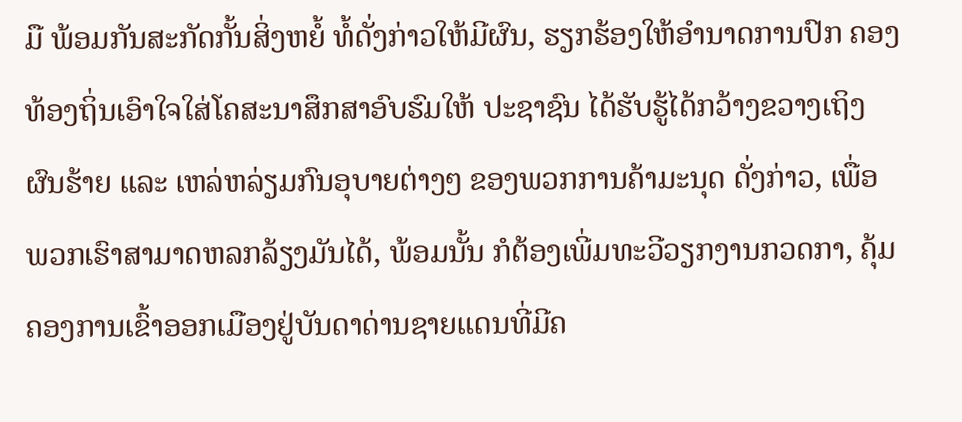ມື ພ້ອມກັນສະກັດກັ້ນສິ່ງຫຍໍ້ ທໍ້ດັ່ງກ່າວໃຫ້ມີຜົນ, ຮຽກຮ້ອງໃຫ້ອຳນາດການປົກ ຄອງທ້ອງຖິ່ນເອົາໃຈໃສ່ໂຄສະນາສຶກສາອົບຮົມໃຫ້ ປະຊາຊົນ ໄດ້ຮັບຮູ້ໄດ້ກວ້າງຂວາງເຖິງຜົນຮ້າຍ ແລະ ເຫລ່ຫລ່ຽມກົນອຸບາຍຕ່າງໆ ຂອງພວກການຄ້າມະນຸດ ດັ່ງກ່າວ, ເພື່ອພວກເຮົາສາມາດຫລກລ້ຽງມັນໄດ້, ພ້ອມນັ້ນ ກໍຕ້ອງເພີ່ມທະວີວຽກງານກວດກາ, ຄຸ້ມຄອງການເຂົ້າອອກເມືອງຢູ່ບັນດາດ່ານຊາຍແດນທີ່ມີຄ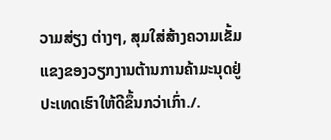ວາມສ່ຽງ ຕ່າງໆ, ສຸມໃສ່ສ້າງຄວາມເຂັ້ມແຂງຂອງວຽກງານຕ້ານການຄ້າມະນຸດຢູ່ປະເທດເຮົາໃຫ້ດີຂຶ້ນກວ່າເກົ່າ./.